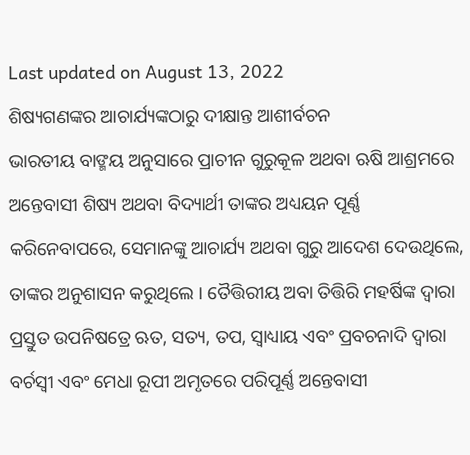Last updated on August 13, 2022
ଶିଷ୍ୟଗଣଙ୍କର ଆଚାର୍ଯ୍ୟଙ୍କଠାରୁ ଦୀକ୍ଷାନ୍ତ ଆଶୀର୍ବଚନ
ଭାରତୀୟ ବାଙ୍ମୟ ଅନୁସାରେ ପ୍ରାଚୀନ ଗୁରୁକୂଳ ଅଥବା ଋଷି ଆଶ୍ରମରେ ଅନ୍ତେବାସୀ ଶିଷ୍ୟ ଅଥବା ବିଦ୍ୟାର୍ଥୀ ତାଙ୍କର ଅଧ୍ୟୟନ ପୂର୍ଣ୍ଣ କରିନେବାପରେ, ସେମାନଙ୍କୁ ଆଚାର୍ଯ୍ୟ ଅଥବା ଗୁରୁ ଆଦେଶ ଦେଉଥିଲେ, ତାଙ୍କର ଅନୁଶାସନ କରୁଥିଲେ । ତୈତ୍ତିରୀୟ ଅବା ତିତ୍ତିରି ମହର୍ଷିଙ୍କ ଦ୍ୱାରା ପ୍ରସ୍ତୁତ ଉପନିଷତ୍ରେ ଋତ, ସତ୍ୟ, ତପ, ସ୍ୱାଧ୍ୟାୟ ଏବଂ ପ୍ରବଚନାଦି ଦ୍ୱାରା ବର୍ଚସ୍ୱୀ ଏବଂ ମେଧା ରୂପୀ ଅମୃତରେ ପରିପୂର୍ଣ୍ଣ ଅନ୍ତେବାସୀ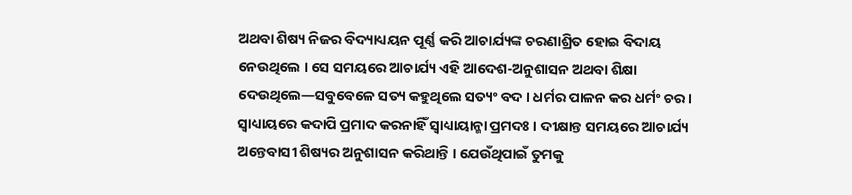ଅଥବା ଶିଷ୍ୟ ନିଜର ବିଦ୍ୟାଧ୍ୟୟନ ପୂର୍ଣ୍ଣ କରି ଆଚାର୍ଯ୍ୟଙ୍କ ଚରଣାଶ୍ରିତ ହୋଇ ବିଦାୟ ନେଉଥିଲେ । ସେ ସମୟରେ ଆଚାର୍ଯ୍ୟ ଏହି ଆଦେଶ-ଅନୁଶାସନ ଅଥବା ଶିକ୍ଷା ଦେଉଥିଲେ—ସବୁବେଳେ ସତ୍ୟ କହୁଥିଲେ ସତ୍ୟଂ ବଦ । ଧର୍ମର ପାଳନ କର ଧର୍ମଂ ଚର । ସ୍ୱାଧ୍ୟାୟରେ କଦାପି ପ୍ରମାଦ କରନାହିଁ ସ୍ୱାଧ୍ୟାୟାନ୍ମା ପ୍ରମଦଃ । ଦୀକ୍ଷାନ୍ତ ସମୟରେ ଆଚାର୍ଯ୍ୟ ଅନ୍ତେବାସୀ ଶିଷ୍ୟର ଅନୁଶାସନ କରିଥାନ୍ତି । ଯେଉଁଥିପାଇଁ ତୁମକୁ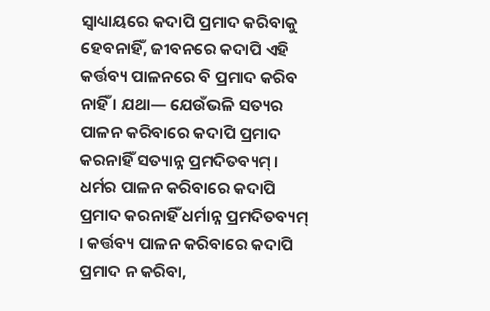ସ୍ୱାଧ୍ୟାୟରେ କଦାପି ପ୍ରମାଦ କରିବାକୁ ହେବନାହିଁ, ଜୀବନରେ କଦାପି ଏହି କର୍ତ୍ତବ୍ୟ ପାଳନରେ ବି ପ୍ରମାଦ କରିବ ନାହିଁ । ଯଥା— ଯେଉଁଭଳି ସତ୍ୟର ପାଳନ କରିବାରେ କଦାପି ପ୍ରମାଦ କରନାହିଁ ସତ୍ୟାନ୍ନ ପ୍ରମଦିତବ୍ୟମ୍ । ଧର୍ମର ପାଳନ କରିବାରେ କଦାପି ପ୍ରମାଦ କରନାହିଁ ଧର୍ମାନ୍ନ ପ୍ରମଦିତବ୍ୟମ୍ । କର୍ତ୍ତବ୍ୟ ପାଳନ କରିବାରେ କଦାପି ପ୍ରମାଦ ନ କରିବା,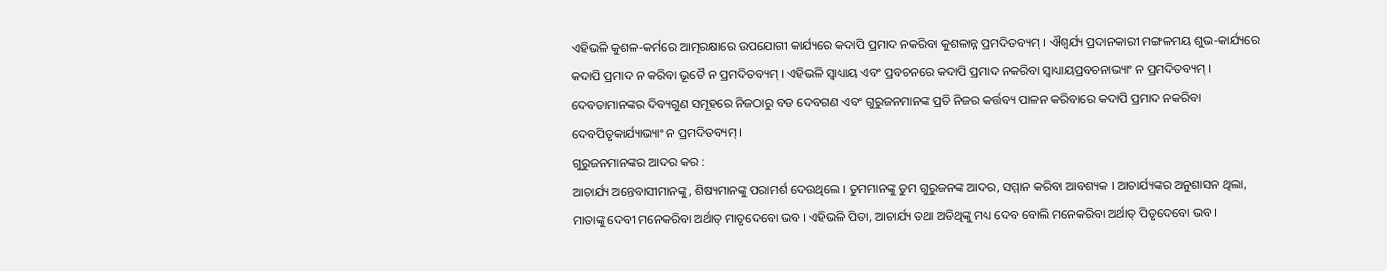ଏହିଭଳି କୁଶଳ-କର୍ମରେ ଆତ୍ମରକ୍ଷାରେ ଉପଯୋଗୀ କାର୍ଯ୍ୟରେ କଦାପି ପ୍ରମାଦ ନକରିବା କୁଶଳାନ୍ନ ପ୍ରମଦିତବ୍ୟମ୍ । ଐଶ୍ୱର୍ଯ୍ୟ ପ୍ରଦାନକାରୀ ମଙ୍ଗଳମୟ ଶୁଭ-କାର୍ଯ୍ୟରେ କଦାପି ପ୍ରମାଦ ନ କରିବା ଭୂତୈ ନ ପ୍ରମଦିତବ୍ୟମ୍ । ଏହିଭଳି ସ୍ୱାଧ୍ୟାୟ ଏବଂ ପ୍ରବଚନରେ କଦାପି ପ୍ରମାଦ ନକରିବା ସ୍ୱାଧ୍ୟାୟପ୍ରବଚନାଭ୍ୟାଂ ନ ପ୍ରମଦିତବ୍ୟମ୍ । ଦେବତାମାନଙ୍କର ଦିବ୍ୟଗୁଣ ସମୂହରେ ନିଜଠାରୁ ବଡ ଦେବଗଣ ଏବଂ ଗୁରୁଜନମାନଙ୍କ ପ୍ରତି ନିଜର କର୍ତ୍ତବ୍ୟ ପାଳନ କରିବାରେ କଦାପି ପ୍ରମାଦ ନକରିବା ଦେବପିତୃକାର୍ଯ୍ୟାଭ୍ୟାଂ ନ ପ୍ରମଦିତବ୍ୟମ୍ ।
ଗୁରୁଜନମାନଙ୍କର ଆଦର କର :
ଆଚାର୍ଯ୍ୟ ଅନ୍ତେବାସୀମାନଙ୍କୁ, ଶିଷ୍ୟମାନଙ୍କୁ ପରାମର୍ଶ ଦେଉଥିଲେ । ତୁମମାନଙ୍କୁ ତୁମ ଗୁରୁଜନଙ୍କ ଆଦର, ସମ୍ମାନ କରିବା ଆବଶ୍ୟକ । ଆଚାର୍ଯ୍ୟଙ୍କର ଅନୁଶାସନ ଥିଲା, ମାତାଙ୍କୁ ଦେବୀ ମନେକରିବା ଅର୍ଥାତ୍ ମାତୃଦେବୋ ଭବ । ଏହିଭଳି ପିତା, ଆଚାର୍ଯ୍ୟ ତଥା ଅତିଥିଙ୍କୁ ମଧ୍ୟ ଦେବ ବୋଲି ମନେକରିବା ଅର୍ଥାତ୍ ପିତୃଦେବୋ ଭବ ।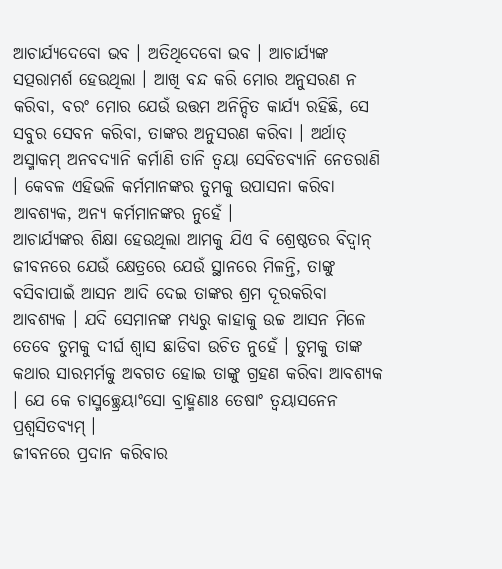ଆଚାର୍ଯ୍ୟଦେବୋ ଭବ । ଅତିଥିଦେବୋ ଭବ । ଆଚାର୍ଯ୍ୟଙ୍କ ସତ୍ପରାମର୍ଶ ହେଉଥିଲା । ଆଖି ବନ୍ଦ କରି ମୋର ଅନୁସରଣ ନ କରିବା, ବରଂ ମୋର ଯେଉଁ ଉତ୍ତମ ଅନିନ୍ଦିତ କାର୍ଯ୍ୟ ରହିଛି, ସେ ସବୁର ସେବନ କରିବା, ତାଙ୍କର ଅନୁସରଣ କରିବା । ଅର୍ଥାତ୍ ଅସ୍ମାକମ୍ ଅନବଦ୍ୟାନି କର୍ମାଣି ତାନି ତ୍ୱୟା ସେବିତବ୍ୟାନି ନେତରାଣି । କେବଳ ଏହିଭଳି କର୍ମମାନଙ୍କର ତୁମକୁ ଉପାସନା କରିବା ଆବଶ୍ୟକ, ଅନ୍ୟ କର୍ମମାନଙ୍କର ନୁହେଁ ।
ଆଚାର୍ଯ୍ୟଙ୍କର ଶିକ୍ଷା ହେଉଥିଲା ଆମକୁ ଯିଏ ବି ଶ୍ରେଷ୍ଠତର ବିଦ୍ୱାନ୍ ଜୀବନରେ ଯେଉଁ କ୍ଷେତ୍ରରେ ଯେଉଁ ସ୍ଥାନରେ ମିଳନ୍ତି, ତାଙ୍କୁ ବସିବାପାଇଁ ଆସନ ଆଦି ଦେଇ ତାଙ୍କର ଶ୍ରମ ଦୂରକରିବା ଆବଶ୍ୟକ । ଯଦି ସେମାନଙ୍କ ମଧ୍ୟରୁ କାହାକୁ ଉଚ୍ଚ ଆସନ ମିଳେ ତେବେ ତୁମକୁ ଦୀର୍ଘ ଶ୍ୱାସ ଛାଡିବା ଉଚିତ ନୁହେଁ । ତୁମକୁ ତାଙ୍କ କଥାର ସାରମର୍ମକୁ ଅବଗତ ହୋଇ ତାଙ୍କୁ ଗ୍ରହଣ କରିବା ଆବଶ୍ୟକ । ଯେ କେ ଚାସ୍ମଚ୍ଛ୍ରେୟାଂସୋ ବ୍ରାହ୍ମଣାଃ ତେଷାଂ ତ୍ୱୟାସନେନ ପ୍ରଶ୍ୱସିତବ୍ୟମ୍ ।
ଜୀବନରେ ପ୍ରଦାନ କରିବାର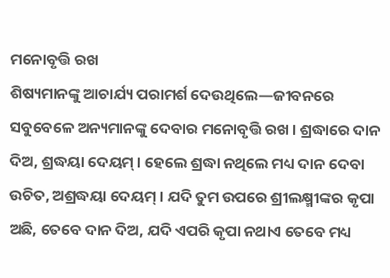ମନୋବୃତ୍ତି ରଖ
ଶିଷ୍ୟମାନଙ୍କୁ ଆଚାର୍ଯ୍ୟ ପରାମର୍ଶ ଦେଉଥିଲେ—ଜୀବନରେ ସବୁବେଳେ ଅନ୍ୟମାନଙ୍କୁ ଦେବାର ମନୋବୃତ୍ତି ରଖ । ଶ୍ରଦ୍ଧାରେ ଦାନ ଦିଅ, ଶ୍ରଦ୍ଧୟା ଦେୟମ୍ । ହେଲେ ଶ୍ରଦ୍ଧା ନଥିଲେ ମଧ୍ୟ ଦାନ ଦେବା ଉଚିତ, ଅଶ୍ରଦ୍ଧୟା ଦେୟମ୍ । ଯଦି ତୁମ ଉପରେ ଶ୍ରୀଲକ୍ଷ୍ମୀଙ୍କର କୃପା ଅଛି, ତେବେ ଦାନ ଦିଅ, ଯଦି ଏପରି କୃପା ନଥାଏ ତେବେ ମଧ୍ୟ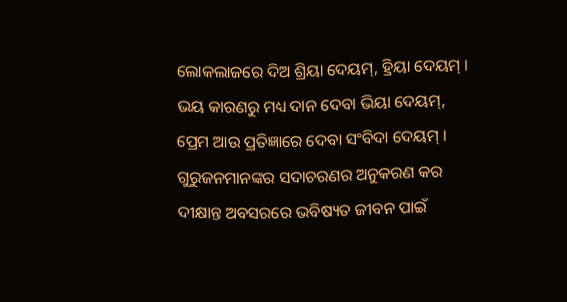ଲୋକଲାଜରେ ଦିଅ ଶ୍ରିୟା ଦେୟମ୍, ହ୍ରିୟା ଦେୟମ୍ । ଭୟ କାରଣରୁ ମଧ୍ୟ ଦାନ ଦେବା ଭିୟା ଦେୟମ୍, ପ୍ରେମ ଆଉ ପ୍ରତିଜ୍ଞାରେ ଦେବା ସଂବିଦା ଦେୟମ୍ ।
ଗୁରୁଜନମାନଙ୍କର ସଦାଚରଣର ଅନୁକରଣ କର
ଦୀକ୍ଷାନ୍ତ ଅବସରରେ ଭବିଷ୍ୟତ ଜୀବନ ପାଇଁ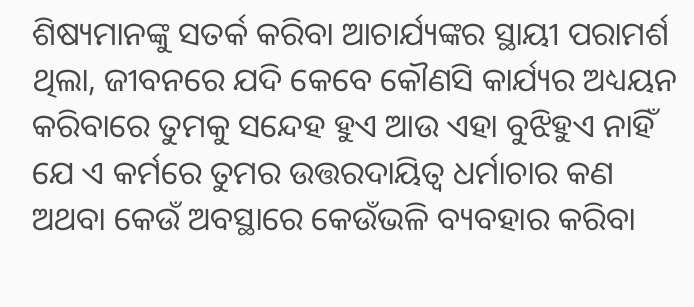ଶିଷ୍ୟମାନଙ୍କୁ ସତର୍କ କରିବା ଆଚାର୍ଯ୍ୟଙ୍କର ସ୍ଥାୟୀ ପରାମର୍ଶ ଥିଲା, ଜୀବନରେ ଯଦି କେବେ କୌଣସି କାର୍ଯ୍ୟର ଅଧ୍ୟୟନ କରିବାରେ ତୁମକୁ ସନ୍ଦେହ ହୁଏ ଆଉ ଏହା ବୁଝିହୁଏ ନାହିଁ ଯେ ଏ କର୍ମରେ ତୁମର ଉତ୍ତରଦାୟିତ୍ୱ ଧର୍ମାଚାର କଣ ଅଥବା କେଉଁ ଅବସ୍ଥାରେ କେଉଁଭଳି ବ୍ୟବହାର କରିବା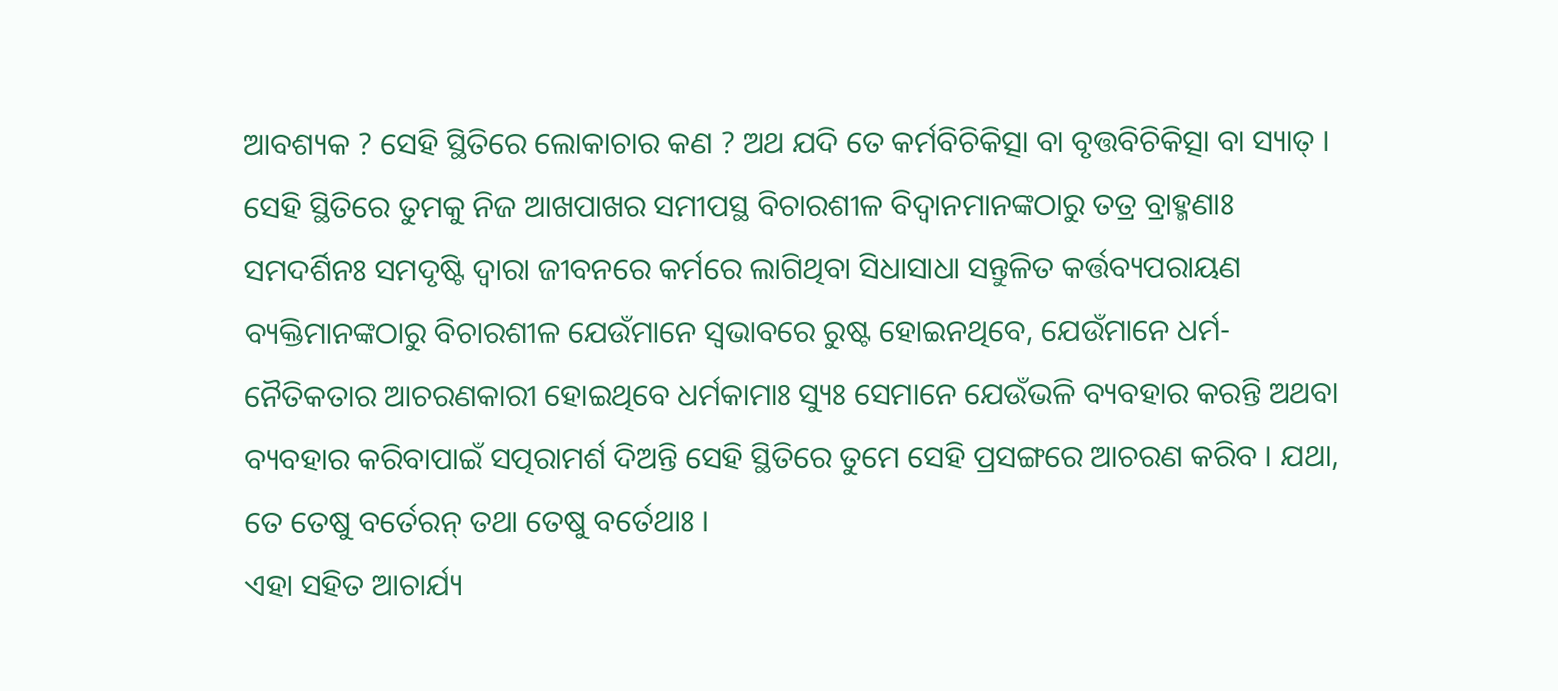ଆବଶ୍ୟକ ? ସେହି ସ୍ଥିତିରେ ଲୋକାଚାର କଣ ? ଅଥ ଯଦି ତେ କର୍ମବିଚିକିତ୍ସା ବା ବୃତ୍ତବିଚିକିତ୍ସା ବା ସ୍ୟାତ୍ । ସେହି ସ୍ଥିତିରେ ତୁମକୁ ନିଜ ଆଖପାଖର ସମୀପସ୍ଥ ବିଚାରଶୀଳ ବିଦ୍ୱାନମାନଙ୍କଠାରୁ ତତ୍ର ବ୍ରାହ୍ମଣାଃ ସମଦର୍ଶିନଃ ସମଦୃଷ୍ଟି ଦ୍ୱାରା ଜୀବନରେ କର୍ମରେ ଲାଗିଥିବା ସିଧାସାଧା ସନ୍ତୁଳିତ କର୍ତ୍ତବ୍ୟପରାୟଣ ବ୍ୟକ୍ତିମାନଙ୍କଠାରୁ ବିଚାରଶୀଳ ଯେଉଁମାନେ ସ୍ୱଭାବରେ ରୁଷ୍ଟ ହୋଇନଥିବେ, ଯେଉଁମାନେ ଧର୍ମ-ନୈତିକତାର ଆଚରଣକାରୀ ହୋଇଥିବେ ଧର୍ମକାମାଃ ସ୍ୟୁଃ ସେମାନେ ଯେଉଁଭଳି ବ୍ୟବହାର କରନ୍ତି ଅଥବା ବ୍ୟବହାର କରିବାପାଇଁ ସତ୍ପରାମର୍ଶ ଦିଅନ୍ତି ସେହି ସ୍ଥିତିରେ ତୁମେ ସେହି ପ୍ରସଙ୍ଗରେ ଆଚରଣ କରିବ । ଯଥା, ତେ ତେଷୁ ବର୍ତେରନ୍ ତଥା ତେଷୁ ବର୍ତେଥାଃ ।
ଏହା ସହିତ ଆଚାର୍ଯ୍ୟ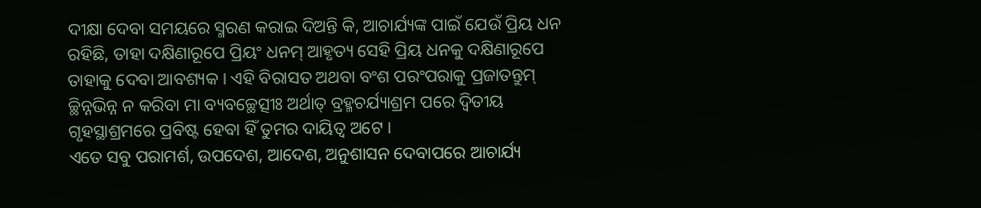ଦୀକ୍ଷା ଦେବା ସମୟରେ ସ୍ମରଣ କରାଇ ଦିଅନ୍ତି କି, ଆଚାର୍ଯ୍ୟଙ୍କ ପାଇଁ ଯେଉଁ ପ୍ରିୟ ଧନ ରହିଛି, ତାହା ଦକ୍ଷିଣାରୂପେ ପ୍ରିୟଂ ଧନମ୍ ଆହୃତ୍ୟ ସେହି ପ୍ରିୟ ଧନକୁ ଦକ୍ଷିଣାରୂପେ ତାହାକୁ ଦେବା ଆବଶ୍ୟକ । ଏହି ବିରାସତ ଅଥବା ବଂଶ ପରଂପରାକୁ ପ୍ରଜାତନ୍ତୁମ୍ ଚ୍ଛିନ୍ନଭିନ୍ନ ନ କରିବା ମା ବ୍ୟବଚ୍ଛେତ୍ସୀଃ ଅର୍ଥାତ୍ ବ୍ରହ୍ମଚର୍ଯ୍ୟାଶ୍ରମ ପରେ ଦ୍ୱିତୀୟ ଗୃହସ୍ଥାଶ୍ରମରେ ପ୍ରବିଷ୍ଟ ହେବା ହିଁ ତୁମର ଦାୟିତ୍ୱ ଅଟେ ।
ଏତେ ସବୁ ପରାମର୍ଶ, ଉପଦେଶ, ଆଦେଶ, ଅନୁଶାସନ ଦେବାପରେ ଆଚାର୍ଯ୍ୟ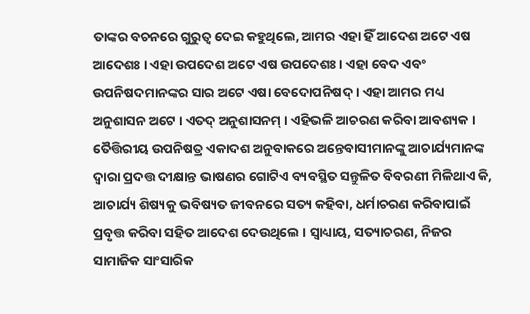ତାଙ୍କର ବଚନରେ ଗୁରୁତ୍ୱ ଦେଇ କହୁଥିଲେ, ଆମର ଏହା ହିଁ ଆଦେଶ ଅଟେ ଏଷ ଆଦେଶଃ । ଏହା ଉପଦେଶ ଅଟେ ଏଷ ଉପଦେଶଃ । ଏହା ବେଦ ଏବଂ ଉପନିଷଦମାନଙ୍କର ସାର ଅଟେ ଏଷା ବେଦୋପନିଷଦ୍ । ଏହା ଆମର ମଧ୍ୟ ଅନୁଶାସନ ଅଟେ । ଏତଦ୍ ଅନୁଶାସନମ୍ । ଏହିଭଳି ଆଚରଣ କରିବା ଆବଶ୍ୟକ ।
ତୈତ୍ତିରୀୟ ଉପନିଷତ୍ର ଏକାଦଶ ଅନୁବାକରେ ଅନ୍ତେବାସୀମାନଙ୍କୁ ଆଚାର୍ଯ୍ୟମାନଙ୍କ ଦ୍ୱାରା ପ୍ରଦତ୍ତ ଦୀକ୍ଷାନ୍ତ ଭାଷଣର ଗୋଟିଏ ବ୍ୟବସ୍ଥିତ ସନ୍ତୁଳିତ ବିବରଣୀ ମିଳିଥାଏ କି, ଆଚାର୍ଯ୍ୟ ଶିଷ୍ୟକୁ ଭବିଷ୍ୟତ ଜୀବନରେ ସତ୍ୟ କହିବା, ଧର୍ମାଚରଣ କରିବାପାଇଁ ପ୍ରବୃତ୍ତ କରିବା ସହିତ ଆଦେଶ ଦେଉଥିଲେ । ସ୍ୱାଧ୍ୟାୟ, ସତ୍ୟାଚରଣ, ନିଜର ସାମାଜିକ ସାଂସାରିକ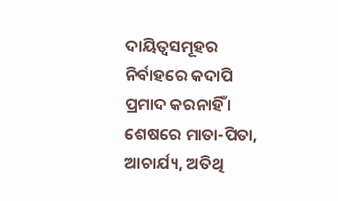ଦାୟିତ୍ୱସମୂହର ନିର୍ବାହରେ କଦାପି ପ୍ରମାଦ କରନାହିଁ । ଶେଷରେ ମାତା-ପିତା, ଆଚାର୍ଯ୍ୟ, ଅତିଥି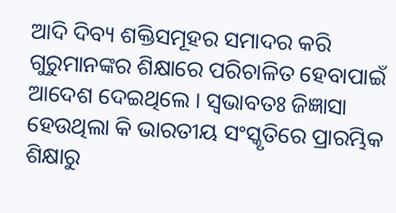ଆଦି ଦିବ୍ୟ ଶକ୍ତିସମୂହର ସମାଦର କରି ଗୁରୁମାନଙ୍କର ଶିକ୍ଷାରେ ପରିଚାଳିତ ହେବାପାଇଁ ଆଦେଶ ଦେଇଥିଲେ । ସ୍ୱଭାବତଃ ଜିଜ୍ଞାସା ହେଉଥିଲା କି ଭାରତୀୟ ସଂସ୍କୃତିରେ ପ୍ରାରମ୍ଭିକ ଶିକ୍ଷାରୁ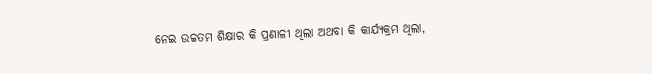ନେଇ ଉଚ୍ଚତମ ଶିକ୍ଷାର କି ପ୍ରଣାଳୀ ଥିଲା ଅଥବା କି କାର୍ଯ୍ୟକ୍ରମ ଥିଲା,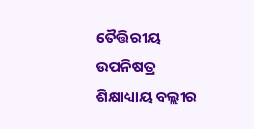ତୈତ୍ତିରୀୟ ଉପନିଷତ୍ର ଶିକ୍ଷାଧ୍ୟାୟ ବଲ୍ଲୀର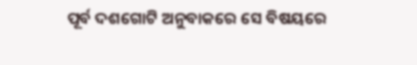ପୂର୍ବ ଦଶଗୋଟି ଅନୁବାକରେ ସେ ବିଷୟରେ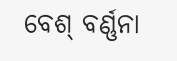ବେଶ୍ ବର୍ଣ୍ଣନା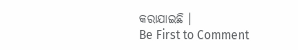କରାଯାଇଛି ।
Be First to Comment